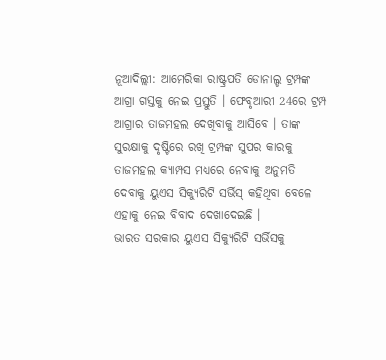ନୂଆଦିଲ୍ଲୀ: ଆମେରିକା ରାଷ୍ଟ୍ରପତି ଡୋନାଲ୍ଡ ଟ୍ରମ୍ପଙ୍କ ଆଗ୍ରା ଗସ୍ତକୁ ନେଇ ପ୍ରସ୍ତୁତି । ଫେବୃଆରୀ 24ରେ ଟ୍ରମ୍ପ ଆଗ୍ରାର ତାଜମହଲ ଦେଖିବାକୁ ଆସିବେ । ତାଙ୍କ ସୁରକ୍ଷାକୁ ଦୃଷ୍ଟିରେ ରଖି ଟ୍ରମ୍ପଙ୍କ ସୁପର କାରକୁ ତାଜମହଲ କ୍ୟାମ୍ପସ ମଧ୍ୟରେ ନେବାକୁ ଅନୁମତି ଦେବାକୁ ୟୁଏସ ସିକ୍ୟୁରିଟି ସର୍ଭିସ୍ କହିଥିବା ବେଳେ ଏହାକୁ ନେଇ ବିବାଦ ଦେଖାଦେଇଛି ।
ଭାରତ ସରକାର ୟୁଏସ ସିକ୍ୟୁରିଟି ସର୍ଭିସକୁ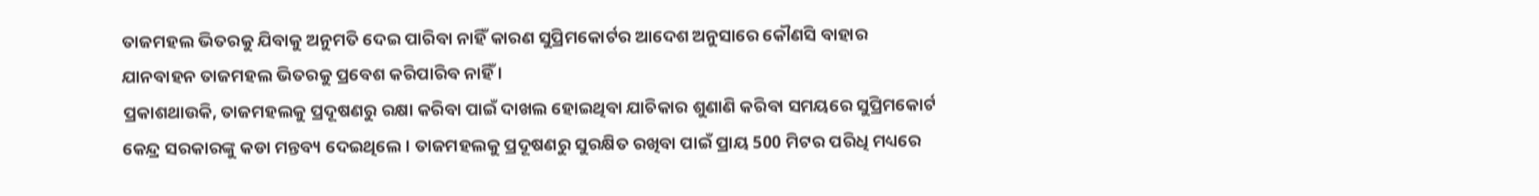ତାଜମହଲ ଭିତରକୁ ଯିବାକୁ ଅନୁମତି ଦେଇ ପାରିବା ନାହିଁ କାରଣ ସୁପ୍ରିମକୋର୍ଟର ଆଦେଶ ଅନୁସାରେ କୌଣସି ବାହାର ଯାନବାହନ ତାଜମହଲ ଭିତରକୁ ପ୍ରବେଶ କରିପାରିବ ନାହିଁ ।
ପ୍ରକାଶଥାଉକି, ତାଜମହଲକୁ ପ୍ରଦୂଷଣରୁ ରକ୍ଷା କରିବା ପାଇଁ ଦାଖଲ ହୋଇଥିବା ଯାଚିକାର ଶୁଣାଣି କରିବା ସମୟରେ ସୁପ୍ରିମକୋର୍ଟ କେନ୍ଦ୍ର ସରକାରଙ୍କୁ କଡା ମନ୍ତବ୍ୟ ଦେଇଥିଲେ । ତାଜମହଲକୁ ପ୍ରଦୂଷଣରୁ ସୁରକ୍ଷିତ ରଖିବା ପାଇଁ ପ୍ରାୟ 500 ମିଟର ପରିଧି ମଧ୍ୟରେ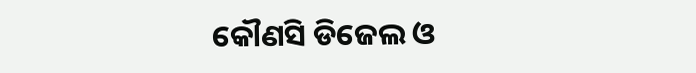କୌଣସି ଡିଜେଲ ଓ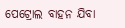ପେଟ୍ରୋଲ ବାହନ ଯିବା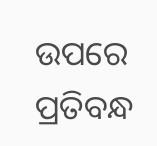ଉପରେ ପ୍ରତିବନ୍ଧ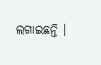ଲଗାଇଛନ୍ତି ।